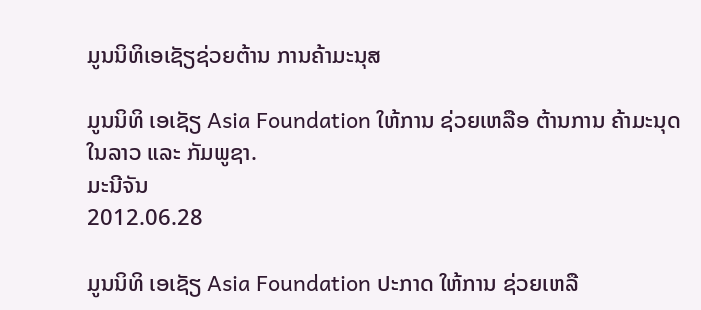ມູນນິທິເອເຊັຽຊ່ວຍຕ້ານ ການຄ້າມະນຸສ

ມູນນິທິ ເອເຊັຽ Asia Foundation ໃຫ້ການ ຊ່ວຍເຫລືອ ຕ້ານການ ຄ້າມະນຸດ ໃນລາວ ແລະ ກັມພູຊາ.
ມະນີຈັນ
2012.06.28

ມູນນິທິ ເອເຊັຽ Asia Foundation ປະກາດ ໃຫ້ການ ຊ່ວຍເຫລື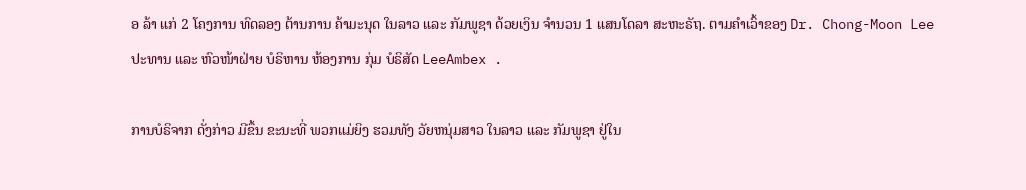ອ ລ້າ ແກ່ 2 ໂຄງການ ທົດລອງ ຕ້ານການ ຄ້າມະນຸດ ໃນລາວ ແລະ ກັມພູຊາ ດ້ວຍເງິນ ຈໍານວນ 1 ແສນໂດລາ ສະຫະຣັຖ. ຕາມຄໍາເວົ້າຂອງ Dr. Chong-Moon Lee ປະທານ ແລະ ຫົວໜ້າຝ່າຍ ບໍຣິຫານ ຫ້ອງການ ກຸ່ມ ບໍຣິສັດ LeeAmbex .

ການບໍຣິຈາກ ດັ່ງກ່າວ ມີຂຶ້ນ ຂະນະທີ່ ພວກແມ່ຍິງ ຮວມທັງ ວັຍຫນຸ່ມສາວ ໃນລາວ ແລະ ກັມພູຊາ ຢູ່ໃນ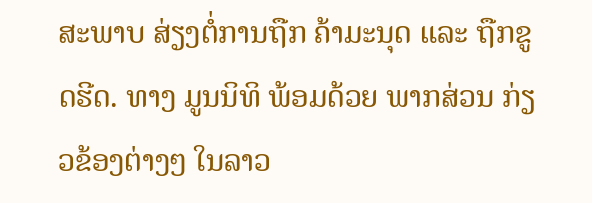ສະພາບ ສ່ຽງຕໍ່ການຖືກ ຄ້າມະນຸດ ແລະ ຖືກຂູດຮີດ. ທາງ ມູນນິທິ ພ້ອມດ້ວຍ ພາກສ່ວນ ກ່ຽວຂ້ອງຕ່າງໆ ໃນລາວ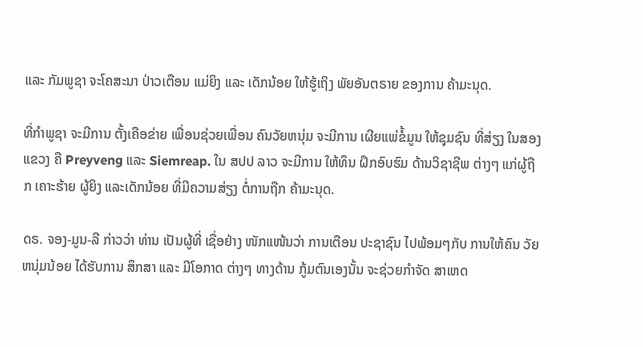ແລະ ກັມພູຊາ ຈະໂຄສະນາ ປ່າວເຕືອນ ແມ່ຍິງ ແລະ ເດັກນ້ອຍ ໃຫ້ຮູ້ເຖິງ ພັຍອັນຕຣາຍ ຂອງການ ຄ້າມະນຸດ.

ທີ່ກໍາພູຊາ ຈະມີການ ຕັ້ງເຄືອຂ່າຍ ເພື່ອນຊ່ວຍເພື່ອນ ຄົນວັຍຫນຸ່ມ ຈະມີການ ເຜີຍແພ່ຂໍ້ມູນ ໃຫ້ຊຸມຊົນ ທີ່ສ່ຽງ ໃນສອງແຂວງ ຄື Preyveng ແລະ Siemreap. ໃນ ສປປ ລາວ ຈະມີການ ໃຫ້ທຶນ ຝຶກອົບຮົມ ດ້ານວິຊາຊີພ ຕ່າງໆ ແກ່ຜູ້ຖືກ ເຄາະຮ້າຍ ຜູ້ຍິງ ແລະເດັກນ້ອຍ ທີ່ມີຄວາມສ່ຽງ ຕໍ່ການຖືກ ຄ້າມະນຸດ.

ດຣ. ຈອງ-ມູນ-ລີ ກ່າວວ່າ ທ່ານ ເປັນຜູ້ທີ່ ເຊື່ອຢ່າງ ໜັກແໜ້ນວ່າ ການເຕືອນ ປະຊາຊົນ ໄປພ້ອມໆກັບ ການໃຫ້ຄົນ ວັຍຫນຸ່ມນ້ອຍ ໄດ້ຮັບການ ສຶກສາ ແລະ ມີໂອກາດ ຕ່າງໆ ທາງດ້ານ ກູ້ມຕົນເອງນັ້ນ ຈະຊ່ວຍກໍາຈັດ ສາເຫດ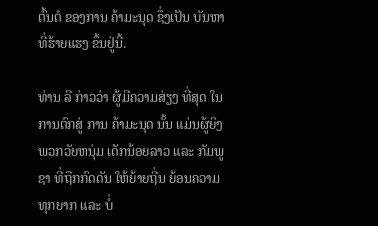ຕົ້ນຕໍ ຂອງການ ຄ້າມະນຸດ ຊຶ່ງເປັນ ບັນຫາ ທີ່ຮ້າຍແຮງ ຂຶ້ນຢູ່ນີ້.

ທ່ານ ລີ ກ່າວວ່າ ຜູ້ມີຄວາມສ່ຽງ ທີ່ສຸດ ໃນການຕົກສູ່ ການ ຄ້າມະນຸດ ນັ້ນ ແມ່ນຜູ້ຍິງ ພວກວັຍຫນຸ່ມ ເດັກນ້ອຍລາວ ແລະ ກັມພູຊາ ທີ່ຖືກກົດດັນ ໃຫ້ຍ້າຍຖີ່ນ ຍ້ອນຄວາມ ທຸກຍາກ ແລະ ບໍ່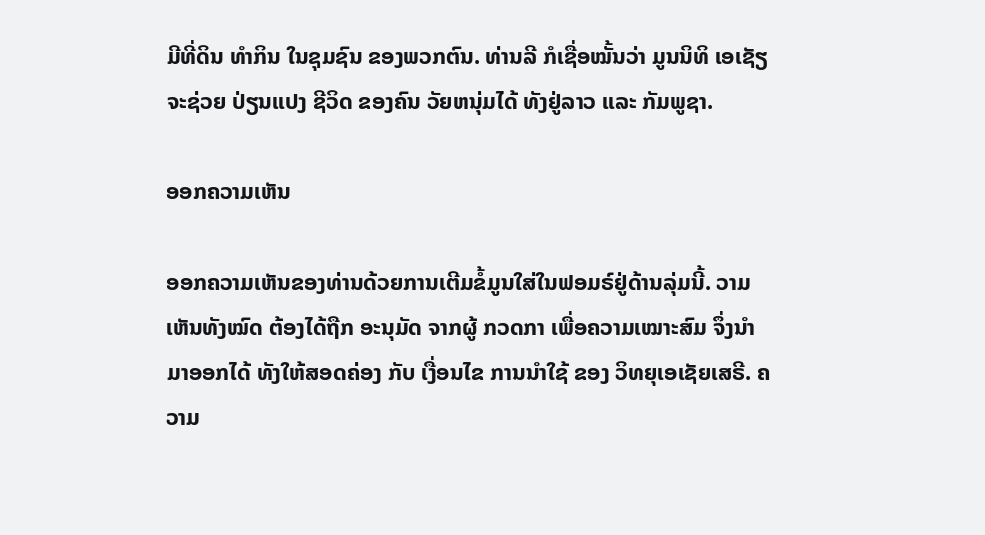ມີທີ່ດິນ ທໍາກິນ ໃນຊຸມຊົນ ຂອງພວກຕົນ. ທ່ານລີ ກໍເຊື່ອໝັ້ນວ່າ ມູນນິທິ ເອເຊັຽ ຈະຊ່ວຍ ປ່ຽນແປງ ຊີວິດ ຂອງຄົນ ວັຍຫນຸ່ມໄດ້ ທັງຢູ່ລາວ ແລະ ກັມພູຊາ.

ອອກຄວາມເຫັນ

ອອກຄວາມເຫັນຂອງທ່ານດ້ວຍການເຕີມຂໍ້ມູນໃສ່ໃນຟອມຣ໌ຢູ່ດ້ານລຸ່ມນີ້. ວາມເຫັນທັງໝົດ ຕ້ອງໄດ້ຖືກ ອະນຸມັດ ຈາກຜູ້ ກວດກາ ເພື່ອຄວາມເໝາະສົມ ຈຶ່ງນໍາມາອອກໄດ້ ທັງໃຫ້ສອດຄ່ອງ ກັບ ເງື່ອນໄຂ ການນຳໃຊ້ ຂອງ ວິທຍຸເອເຊັຍເສຣີ. ຄວາມ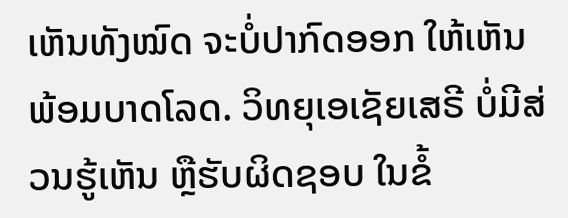ເຫັນທັງໝົດ ຈະບໍ່ປາກົດອອກ ໃຫ້ເຫັນພ້ອມບາດໂລດ. ວິທຍຸເອເຊັຍເສຣີ ບໍ່ມີສ່ວນຮູ້ເຫັນ ຫຼືຮັບຜິດຊອບ ໃນຂໍ້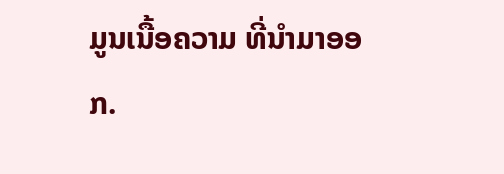ມູນເນື້ອຄວາມ ທີ່ນໍາມາອອກ.